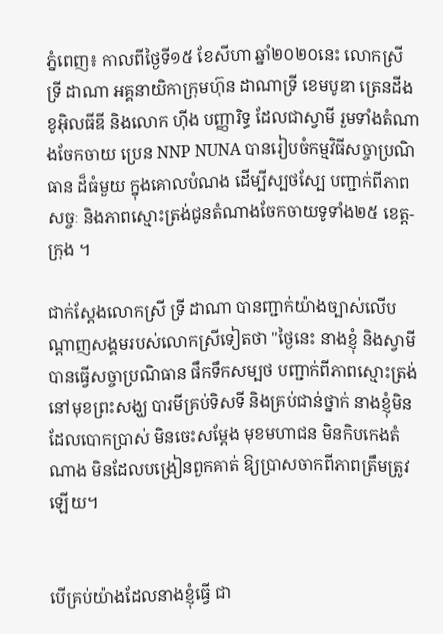ភ្នំពេញ៖ កាលពីថ្ងៃទី១៥ ខែសីហា ឆ្នាំ២០២០នេះ លោកស្រី ទ្រី ដាណា អគ្គនាយិកាក្រុមហ៊ុន ដាណាទ្រី ខេមបូឌា ត្រេនដីង ខូអ៊ិលធីឌី និងលោក ហ៊ីង បញ្ញារិទ្ធ ដែលជាស្វាមី រួមទាំងតំណាងចែកចាយ ប្រេន NNP NUNA បានរៀបចំកម្មវិធីសច្ចាប្រណិធាន ដ៏ធំមួយ ក្នុងគោលបំណង ដើម្បីស្បថស្បែ បញ្ជាក់ពីភាពសច្ចៈ និងភាពស្មោះត្រង់ជូនតំណាងចែកចាយទូទាំង២៥ ខេត្ត-ក្រុង ។

ជាក់ស្តែងលោកស្រី ទ្រី ដាណា បានញ្ជាក់យ៉ាងច្បាស់លើបណ្តាញសង្គមរបស់លោកស្រីទៀតថា "ថ្ងៃនេះ នាងខ្ញុំ និងស្វាមីបានធ្វើសច្ចាប្រណិធាន ផឹកទឹកសម្បថ បញ្ជាក់ពីភាពស្មោះត្រង់ នៅមុខព្រះសង្ឃ បារមីគ្រប់ទិសទី និងគ្រប់ជាន់ថ្នាក់ នាងខ្ញុំមិនដែលបោកប្រាស់ មិនចេះសម្ដែង មុខមហាជន មិនកិបកេងតំណាង មិនដែលបង្រៀនពួកគាត់ ឱ្យប្រាសចាកពីភាពត្រឹមត្រូវឡើយ។


បើគ្រប់យ៉ាងដែលនាងខ្ញុំធ្វើ ជា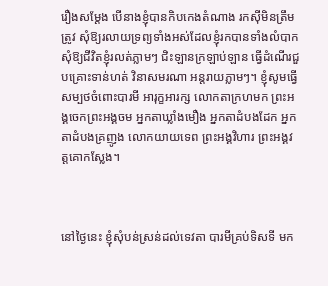រឿងសម្ដែង បើនាងខ្ញុំបានកិបកេងតំណាង រកស៊ីមិនត្រឹមត្រូវ សុំឱ្យរលាយទ្រព្យទាំងអស់ដែលខ្ញុំរកបានទាំងលំបាក សុំឱ្យជីវិតខ្ញុំរលត់ភ្លាមៗ ជិះឡានក្រឡាប់ឡាន ធ្វើដំណើរជួបគ្រោះទាន់ហត់ វិនាសមរណា អន្តរាយភ្លាមៗ។ ខ្ញុំសូមធ្វើសម្បថចំពោះបារមី អារុក្ខអារក្ស លោកតាក្រហមក ព្រះអង្គចេកព្រះអង្គចម អ្នកតាឃ្លាំងមឿង អ្នកតាដំបងដែក អ្នកតាដំបងគ្រញូង លោកយាយទេព ព្រះអង្គវិហារ ព្រះអង្គវត្តគោកស្លែង។



នៅថ្ងៃនេះ ខ្ញុំសុំបន់ស្រន់ដល់ទេវតា បារមីគ្រប់ទិសទី មក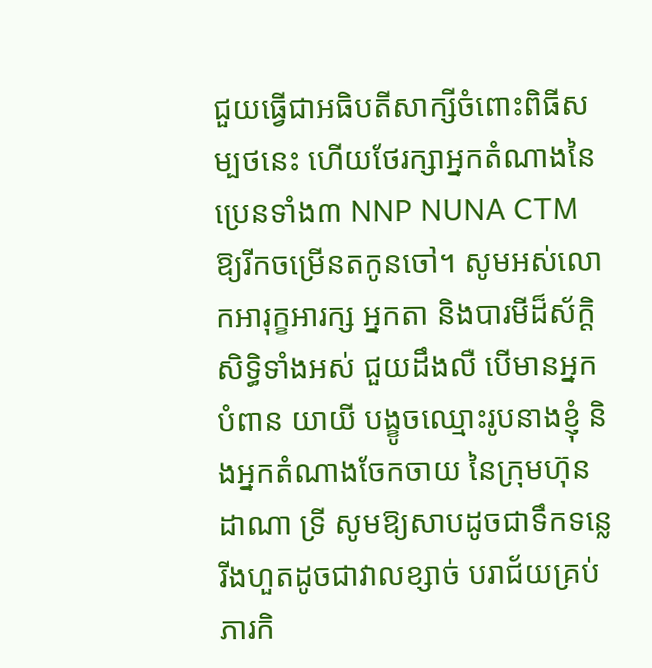ជួយធ្វើជាអធិបតីសាក្សីចំពោះពិធីសម្បថនេះ ហើយថែរក្សាអ្នកតំណាងនៃប្រេនទាំង៣ NNP NUNA CTM ឱ្យរីកចម្រើនតកូនចៅ។ សូមអស់លោកអារុក្ខអារក្ស អ្នកតា និងបារមីដ៏ស័ក្តិសិទ្ធិទាំងអស់ ជួយដឹងលឺ បើមានអ្នកបំពាន យាយី បង្ខូចឈ្មោះរូបនាងខ្ញុំ និងអ្នកតំណាងចែកចាយ នៃក្រុមហ៊ុន ដាណា ទ្រី សូមឱ្យសាបដូចជាទឹកទន្លេ រីងហួតដូចជាវាលខ្សាច់ បរាជ័យគ្រប់ភារកិ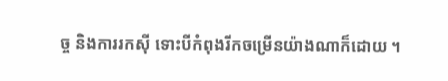ច្ច និងការរកស៊ី ទោះបីកំពុងរីកចម្រើនយ៉ាងណាក៏ដោយ ។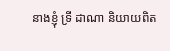នាងខ្ញុំ ទ្រី ដាណា និយាយពិត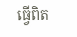ធ្វើពិត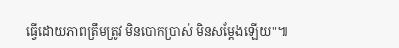ធ្វើដោយភាពត្រឹមត្រូវ មិនបោកប្រាស់ មិនសម្ដែងឡើយ"៕